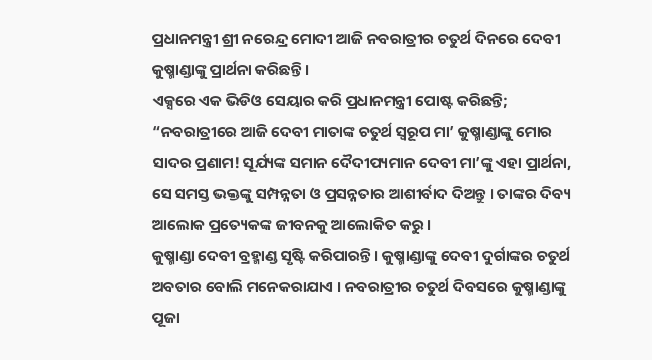ପ୍ରଧାନମନ୍ତ୍ରୀ ଶ୍ରୀ ନରେନ୍ଦ୍ର ମୋଦୀ ଆଜି ନବରାତ୍ରୀର ଚତୁର୍ଥ ଦିନରେ ଦେବୀ କୁଷ୍ମାଣ୍ଡାଙ୍କୁ ପ୍ରାର୍ଥନା କରିଛନ୍ତି ।
ଏକ୍ସରେ ଏକ ଭିଡିଓ ସେୟାର କରି ପ୍ରଧାନମନ୍ତ୍ରୀ ପୋଷ୍ଟ କରିଛନ୍ତି;
“ନବରାତ୍ରୀରେ ଆଜି ଦେବୀ ମାତାଙ୍କ ଚତୁର୍ଥ ସ୍ୱରୂପ ମା’ କୁଷ୍ମାଣ୍ଡାଙ୍କୁ ମୋର ସାଦର ପ୍ରଣାମ! ସୂର୍ଯ୍ୟଙ୍କ ସମାନ ଦୈଦୀପ୍ୟମାନ ଦେବୀ ମା’ଙ୍କୁ ଏହା ପ୍ରାର୍ଥନା, ସେ ସମସ୍ତ ଭକ୍ତଙ୍କୁ ସମ୍ପନ୍ନତା ଓ ପ୍ରସନ୍ନତାର ଆଶୀର୍ବାଦ ଦିଅନ୍ତୁ । ତାଙ୍କର ଦିବ୍ୟ ଆଲୋକ ପ୍ରତ୍ୟେକଙ୍କ ଜୀବନକୁ ଆଲୋକିତ କରୁ ।
କୁଷ୍ମାଣ୍ଡା ଦେବୀ ବ୍ରହ୍ମାଣ୍ଡ ସୃଷ୍ଟି କରିପାରନ୍ତି । କୁଷ୍ମାଣ୍ଡାଙ୍କୁ ଦେବୀ ଦୁର୍ଗାଙ୍କର ଚତୁର୍ଥ ଅବତାର ବୋଲି ମନେକରାଯାଏ । ନବରାତ୍ରୀର ଚତୁର୍ଥ ଦିବସରେ କୁଷ୍ମାଣ୍ଡାଙ୍କୁ ପୂଜା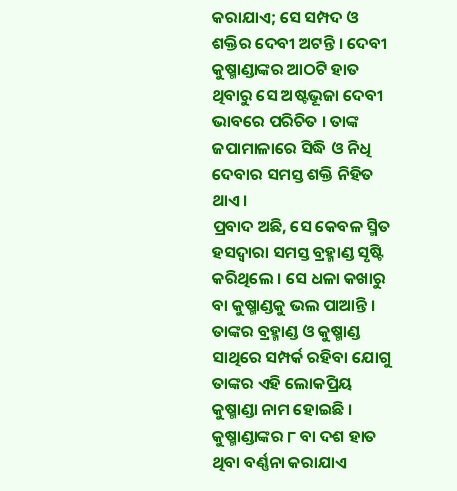କରାଯାଏ; ସେ ସମ୍ପଦ ଓ ଶକ୍ତିର ଦେବୀ ଅଟନ୍ତି । ଦେବୀ କୁଷ୍ମାଣ୍ଡାଙ୍କର ଆଠଟି ହାତ ଥିବାରୁ ସେ ଅଷ୍ଟଭୂଜା ଦେବୀ ଭାବରେ ପରିଚିତ । ତାଙ୍କ ଜପାମାଳାରେ ସିଦ୍ଧି ଓ ନିଧି ଦେବାର ସମସ୍ତ ଶକ୍ତି ନିହିତ ଥାଏ ।
ପ୍ରବାଦ ଅଛି, ସେ କେବଳ ସ୍ମିତ ହସଦ୍ୱାରା ସମସ୍ତ ବ୍ରହ୍ମାଣ୍ଡ ସୃଷ୍ଟି କରିଥିଲେ । ସେ ଧଳା କଖାରୁ ବା କୁଷ୍ମାଣ୍ଡକୁ ଭଲ ପାଆନ୍ତି । ତାଙ୍କର ବ୍ରହ୍ମାଣ୍ଡ ଓ କୁଷ୍ମାଣ୍ଡ ସାଥିରେ ସମ୍ପର୍କ ରହିବା ଯୋଗୁ ତାଙ୍କର ଏହି ଲୋକପ୍ରିୟ କୁଷ୍ମାଣ୍ଡା ନାମ ହୋଇଛି ।
କୁଷ୍ମାଣ୍ଡାଙ୍କର ୮ ବା ଦଶ ହାତ ଥିବା ବର୍ଣ୍ଣନା କରାଯାଏ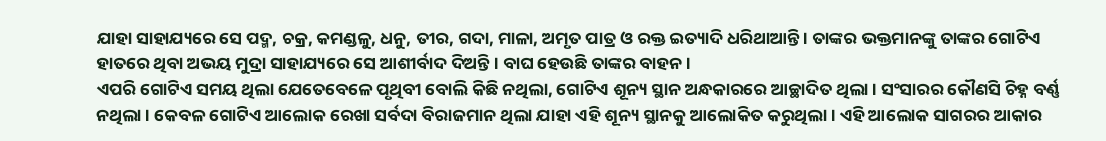ଯାହା ସାହାଯ୍ୟରେ ସେ ପଦ୍ମ, ଚକ୍ର, କମଣ୍ଡଳୁ, ଧନୁ, ତୀର, ଗଦା, ମାଳା, ଅମୃତ ପାତ୍ର ଓ ରକ୍ତ ଇତ୍ୟାଦି ଧରିଥାଆନ୍ତି । ତାଙ୍କର ଭକ୍ତମାନଙ୍କୁ ତାଙ୍କର ଗୋଟିଏ ହାତରେ ଥିବା ଅଭୟ ମୁଦ୍ରା ସାହାଯ୍ୟରେ ସେ ଆଶୀର୍ବାଦ ଦିଅନ୍ତି । ବାଘ ହେଉଛି ତାଙ୍କର ବାହନ ।
ଏପରି ଗୋଟିଏ ସମୟ ଥିଲା ଯେତେବେଳେ ପୃଥିବୀ ବୋଲି କିଛି ନଥିଲା, ଗୋଟିଏ ଶୂନ୍ୟ ସ୍ଥାନ ଅନ୍ଧକାରରେ ଆଚ୍ଛାଦିତ ଥିଲା । ସଂସାରର କୌଣସି ଚିହ୍ନ ବର୍ଣ୍ଣ ନଥିଲା । କେବଳ ଗୋଟିଏ ଆଲୋକ ରେଖା ସର୍ବଦା ବିରାଜମାନ ଥିଲା ଯାହା ଏହି ଶୂନ୍ୟ ସ୍ଥାନକୁ ଆଲୋକିତ କରୁଥିଲା । ଏହି ଆଲୋକ ସାଗରର ଆକାର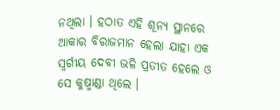ନଥିଲା । ହଠାତ ଏହି ଶୂନ୍ୟ ସ୍ଥାନରେ ଆକାର ବିରାଜମାନ ହେଲା ଯାହା ଏକ ସ୍ୱର୍ଗୀୟ ଦେବୀ ଭଳି ପ୍ରତୀତ ହେଲେ ଓ ସେ କୁଷ୍ମାଣ୍ଡା ଥିଲେ ।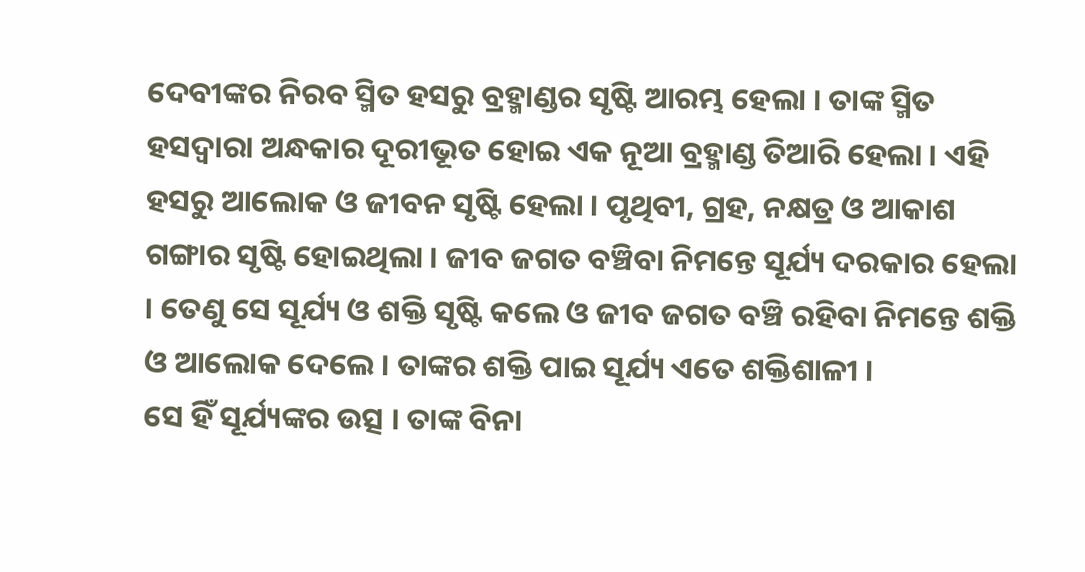ଦେବୀଙ୍କର ନିରବ ସ୍ମିତ ହସରୁ ବ୍ରହ୍ମାଣ୍ଡର ସୃଷ୍ଟି ଆରମ୍ଭ ହେଲା । ତାଙ୍କ ସ୍ମିତ ହସଦ୍ୱାରା ଅନ୍ଧକାର ଦୂରୀଭୂତ ହୋଇ ଏକ ନୂଆ ବ୍ରହ୍ମାଣ୍ଡ ତିଆରି ହେଲା । ଏହି ହସରୁ ଆଲୋକ ଓ ଜୀବନ ସୃଷ୍ଟି ହେଲା । ପୃଥିବୀ, ଗ୍ରହ, ନକ୍ଷତ୍ର ଓ ଆକାଶ ଗଙ୍ଗାର ସୃଷ୍ଟି ହୋଇଥିଲା । ଜୀବ ଜଗତ ବଞ୍ଚିବା ନିମନ୍ତେ ସୂର୍ଯ୍ୟ ଦରକାର ହେଲା । ତେଣୁ ସେ ସୂର୍ଯ୍ୟ ଓ ଶକ୍ତି ସୃଷ୍ଟି କଲେ ଓ ଜୀବ ଜଗତ ବଞ୍ଚି ରହିବା ନିମନ୍ତେ ଶକ୍ତି ଓ ଆଲୋକ ଦେଲେ । ତାଙ୍କର ଶକ୍ତି ପାଇ ସୂର୍ଯ୍ୟ ଏତେ ଶକ୍ତିଶାଳୀ ।
ସେ ହିଁ ସୂର୍ଯ୍ୟଙ୍କର ଉତ୍ସ । ତାଙ୍କ ବିନା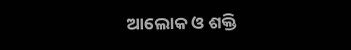ଆଲୋକ ଓ ଶକ୍ତି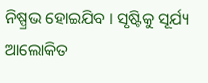ନିଷ୍ପ୍ରଭ ହୋଇଯିବ । ସୃଷ୍ଟିକୁ ସୂର୍ଯ୍ୟ ଆଲୋକିତ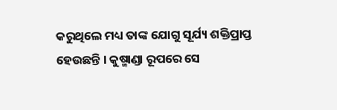କରୁଥିଲେ ମଧ୍ୟ ତାଙ୍କ ଯୋଗୁ ସୂର୍ଯ୍ୟ ଶକ୍ତିପ୍ରାପ୍ତ ହେଉଛନ୍ତି । କୁଷ୍ମାଣ୍ଡା ରୂପରେ ସେ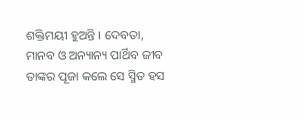ଶକ୍ତିମୟୀ ହୁଅନ୍ତି । ଦେବତା, ମାନବ ଓ ଅନ୍ୟାନ୍ୟ ପାର୍ଥିବ ଜୀବ ତାଙ୍କର ପୂଜା କଲେ ସେ ସ୍ମିତ ହସ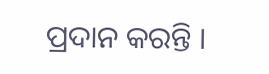ପ୍ରଦାନ କରନ୍ତି ।